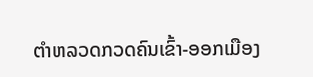ຕໍາຫລວດກວດຄົນເຂົ້າ-ອອກເມືອງ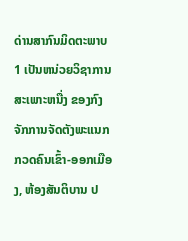ດ່ານສາກົນມິດຕະພາບ 1 ເປັນຫນ່ວຍວິຊາການສະເພາະຫນື່ງ ຂອງກົງຈັກການຈັດຕັງພະແນກ ກວດຄົນເຂົ້າ-ອອກເມືອງ, ຫ້ອງສັນຕິບານ ປ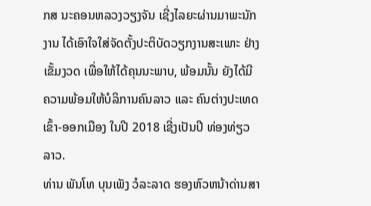ກສ ນະຄອນຫລວງວຽງຈັນ ເຊີ່ງໄລຍະຜ່ານມາພະນັກງານ ໄດ້ເອົາໃຈໃສ່ຈັດຕັ້ງປະຕິບັດວຽກງານສະເພາະ ຢ່າງເຂັ້ມງວດ ເພື່ອໃຫ້ໄດ້ຄຸນນະພາບ, ພ້ອມນັ້ນ ຍັງໄດ້ມີຄວາມພ້ອມໃຫ້ບໍລິການຄົນລາວ ແລະ ຄົນຕ່າງປະເທດ ເຂົ້າ-ອອກເມືອງ ໃນປີ 2018 ເຊີ່ງເປັນປີ ທ່ອງທ່ຽວລາວ.
ທ່ານ ພັນໂທ ບຸນເພັງ ວໍລະລາດ ຮອງຫົວຫນ້າດ່ານສາ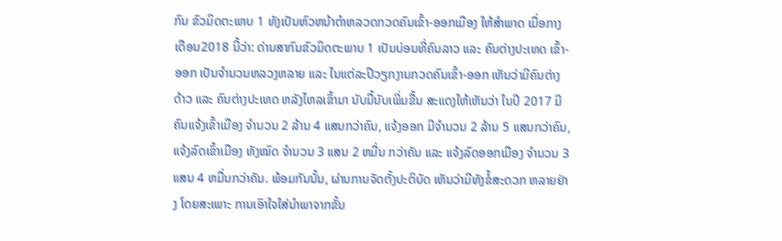ກົນ ຂົວມິດຕະພາບ 1 ທັງເປັນຫົວຫນ້າຕໍາຫລວດກວດຄົນເຂົ້າ-ອອກເມືອງ ໃຫ້ສໍາພາດ ເມື່ອກາງເດືອນ2018 ນີ້ວ່າ: ດ່ານສາກົນຂົວມິດຕະພາບ 1 ເປັນບ່ອນທີ່ຄົນລາວ ແລະ ຄົນຕ່າງປະເທດ ເຂົ້າ-ອອກ ເປັນຈໍານວນຫລວງຫລາຍ ແລະ ໃນແຕ່ລະປີວຽກງານກວດຄົນເຂົ້າ-ອອກ ເຫັນວ່າມີຄົນຕ່າງດ້າວ ແລະ ຄົນຕ່າງປະເທດ ຫລັງໄຫລເຂົ້າມາ ນັບມື້ນັບເພີ່ມຂື້ນ ສະແດງໃຫ້ເຫັນວ່າ ໃນປີ 2017 ມີຄົນແຈ້ງເຂົ້າເມືອງ ຈໍານວນ 2 ລ້ານ 4 ແສນກວ່າຄົນ, ແຈ້ງອອກ ມີຈໍານວນ 2 ລ້ານ 5 ແສນກວ່າຄົນ, ແຈ້ງລົດເຂົ້າເມືອງ ທັງໝົດ ຈໍານວນ 3 ແສນ 2 ຫມື່ນ ກວ່າຄັນ ແລະ ແຈ້ງລົດອອກເມືອງ ຈໍານວນ 3 ແສນ 4 ຫມື່ນກວ່າຄັນ. ພ້ອມກັນນັ້ນ, ຜ່ານການຈັດຕັ້ງປະຕິບັດ ເຫັນວ່າມີທັງຂໍ້ສະດວກ ຫລາຍຢ່າງ ໂດຍສະເພາະ ການເອົາໃຈໃສ່ນໍາພາຈາກຂັ້ນ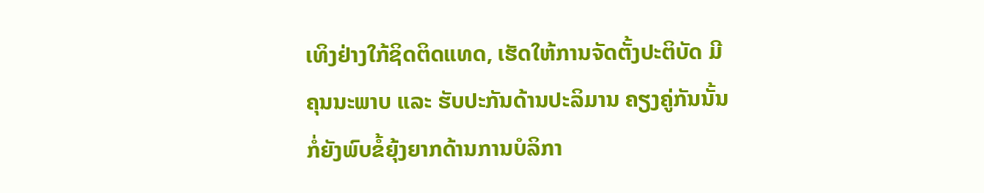ເທິງຢ່າງໃກ້ຊິດຕິດແທດ, ເຮັດໃຫ້ການຈັດຕັ້ງປະຕິບັດ ມີຄຸນນະພາບ ແລະ ຮັບປະກັນດ້ານປະລິມານ ຄຽງຄູ່ກັນນັ້ນ ກໍ່ຍັງພົບຂໍ້ຍຸ້ງຍາກດ້ານການບໍລິກາ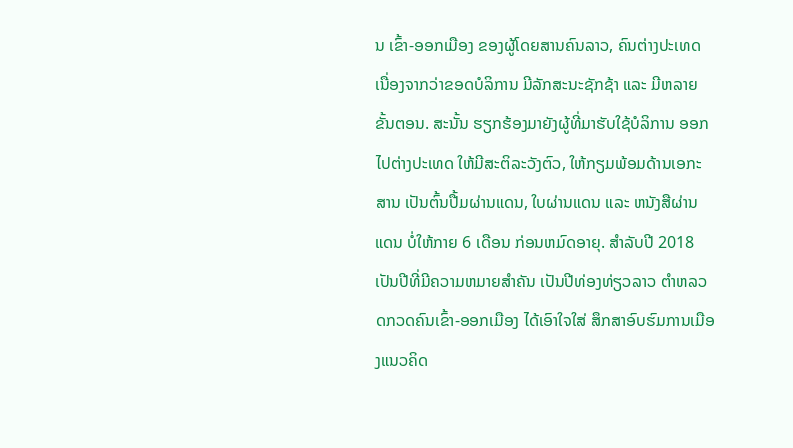ນ ເຂົ້າ-ອອກເມືອງ ຂອງຜູ້ໂດຍສານຄົນລາວ, ຄົນຕ່າງປະເທດ ເນື່ອງຈາກວ່າຂອດບໍລິການ ມີລັກສະນະຊັກຊ້າ ແລະ ມີຫລາຍຂັ້ນຕອນ. ສະນັ້ນ ຮຽກຮ້ອງມາຍັງຜູ້ທີ່ມາຮັບໃຊ້ບໍລິການ ອອກໄປຕ່າງປະເທດ ໃຫ້ມີສະຕິລະວັງຕົວ, ໃຫ້ກຽມພ້ອມດ້ານເອກະສານ ເປັນຕົ້ນປື້ມຜ່ານແດນ, ໃບຜ່ານແດນ ແລະ ຫນັງສືຜ່ານແດນ ບໍ່ໃຫ້ກາຍ 6 ເດືອນ ກ່ອນຫມົດອາຍຸ. ສໍາລັບປີ 2018 ເປັນປີທີ່ມີຄວາມຫມາຍສໍາຄັນ ເປັນປີທ່ອງທ່ຽວລາວ ຕໍາຫລວດກວດຄົນເຂົ້າ-ອອກເມືອງ ໄດ້ເອົາໃຈໃສ່ ສຶກສາອົບຮົມການເມືອງແນວຄິດ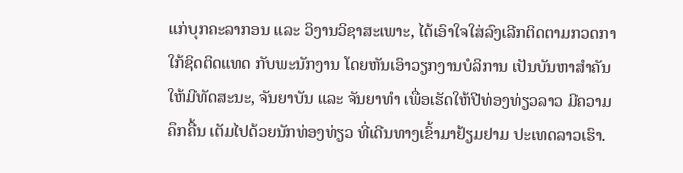ແກ່ບຸກຄະລາກອນ ແລະ ວິງານວິຊາສະເພາະ, ໄດ້ເອົາໃຈໃສ່ລົງເລີກຕິດຕາມກວດກາ ໃກ້ຊິດຕິດແທດ ກັບພະນັກງານ ໂດຍຫັນເອົາວຽກງານບໍລິການ ເປັນບັນຫາສໍາຄັນ ໃຫ້ມີທັດສະນະ, ຈັນຍາບັນ ແລະ ຈັນຍາທໍາ ເພື່ອເຮັດໃຫ້ປີທ່ອງທ່ຽວລາວ ມີຄວາມຄຶກຄື້ນ ເຕັມໄປດ້ວຍນັກທ່ອງທ່ຽວ ທີ່ເດີນທາງເຂົ້າມາຢ້ຽມຢາມ ປະເທດລາວເຮົາ.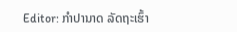Editor: ກຳປານາດ ລັດຖະເຮົ້າ